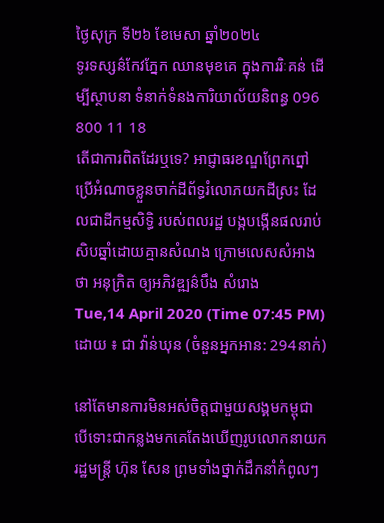ថ្ងៃសុក្រ ទី២៦ ខែមេសា ឆ្នាំ២០២៤
ទូរទស្សន៌កែវភ្នែក ឈានមុខគេ ក្នុងការរិៈគន់ ដើម្បីស្ថាបនា ទំនាក់ទំនងការិយាល័យនិពន្ធ 096 800 11 18
តើជាការពិតដែរឬទេ? អាជ្ញាធរខណ្ឌព្រែកព្នៅ ប្រើអំណាចខ្លួនចាក់ដីព័ទ្ធរំលោភយកដីស្រះ ដែលជាដីកម្មសិទ្ធិ របស់ពលរដ្ឋ បង្កបង្កើនផលរាប់សិបឆ្នាំដោយគ្មានសំណង ក្រោមលេសសំអាងថា អនុក្រិត ឲ្យអភិវឌ្ឍន៌បឹង សំរោង
Tue,14 April 2020 (Time 07:45 PM)
ដោយ ៖ ជា វ៉ាន់ឃុន (ចំនួនអ្នកអាន: 294នាក់)

នៅតែមានការមិនអស់ចិត្តជាមួយសង្គមកម្ពុជា បើទោះជាកន្លងមកគេតែងឃើញរូបលោកនាយករដ្ឋមន្ត្រី ហ៊ុន សែន ព្រមទាំងថ្នាក់ដឹកនាំកំពូលៗ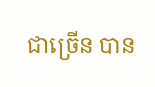ជាច្រើន បាន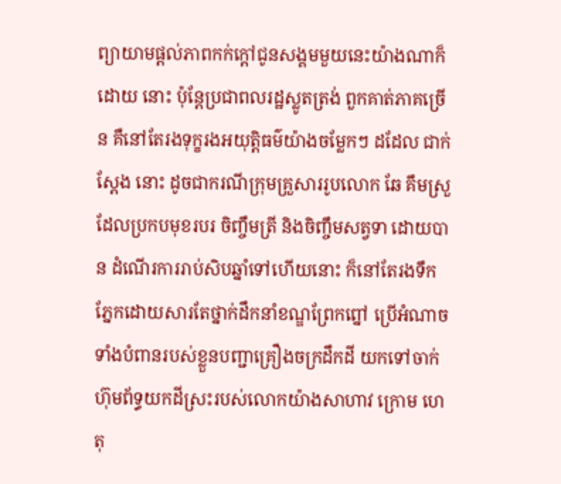ព្យាយាមផ្តល់ភាពកក់ក្តៅជូនសង្គមមួយនេះយ៉ាងណាក៏ដោយ នោះ ប៉ុន្តែប្រជាពលរដ្ឋស្លូតត្រង់ ពួកគាត់ភាគច្រើន គឺនៅតែរងទុក្ខរងអយុត្តិធម៌យ៉ាងចម្លែកៗ ដដែល ជាក់ស្តែង នោះ ដូចជាករណីក្រុមគ្រួសាររូបលោក ឆែ គឹមស្រួ ដែលប្រកបមុខរបរ ចិញ្ចឹមត្រី និងចិញ្ចឹមសត្វទា ដោយបាន ដំណើរការរាប់សិបឆ្នាំទៅហើយនោះ ក៏នៅតែរងទឹកភ្នែកដោយសារតែថ្នាក់ដឹកនាំខណ្ឌព្រែកព្នៅ ប្រើអំណាច ទាំងបំពានរបស់ខ្លួនបញ្ជាគ្រឿងចក្រដឹកដី យកទៅចាក់ហ៊ុមព័ទ្ធយកដីស្រះរបស់លោកយ៉ាងសាហាវ ក្រោម ហេតុ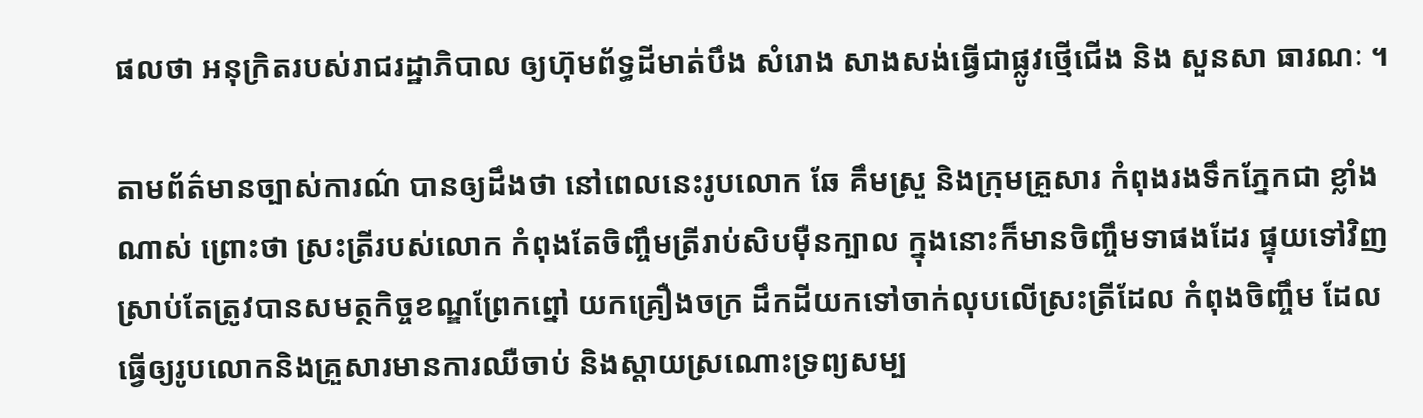ផលថា អនុក្រិតរបស់រាជរដ្ឋាភិបាល ឲ្យហ៊ុមព័ទ្ធដីមាត់បឹង សំរោង សាងសង់ធ្វើជាផ្លូវថ្មើជើង និង សួនសា ធារណៈ ។

តាមព័ត៌មានច្បាស់ការណ៌ បានឲ្យដឹងថា នៅពេលនេះរូបលោក ឆែ គឹមស្រួ និងក្រុមគ្រួសារ កំពុងរងទឹកភ្នែកជា ខ្លាំងណាស់ ព្រោះថា ស្រះត្រីរបស់លោក កំពុងតែចិញ្ចឹមត្រីរាប់សិបម៉ឺនក្បាល ក្នុងនោះក៏មានចិញ្ចឹមទាផងដែរ ផ្ទុយទៅវិញ ស្រាប់តែត្រូវបានសមត្ថកិច្ចខណ្ឌព្រែកព្នៅ យកគ្រឿងចក្រ ដឹកដីយកទៅចាក់លុបលើស្រះត្រីដែល កំពុងចិញ្ចឹម ដែលធ្វើឲ្យរូបលោកនិងគ្រួសារមានការឈឺចាប់ និងស្តាយស្រណោះទ្រព្យសម្ប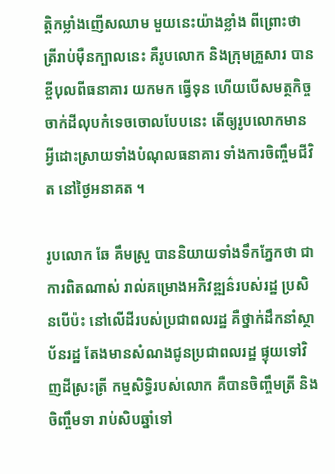ត្តិកម្លាំងញើសឈាម មួយនេះយ៉ាងខ្លាំង ពីព្រោះថា ត្រីរាប់ម៉ឺនក្បាលនេះ គឺរូបលោក និងក្រុមគ្រួសារ បានខ្ចីបុលពីធនាគារ យកមក ធ្វើទុន ហើយបើសមត្ថកិច្ចចាក់ដីលុបកំទេចចោលបែបនេះ តើឲ្យរូបលោកមានអ្វីដោះស្រាយទាំងបំណុលធនាគារ ទាំងការចិញ្ចឹមជីវិត នៅថ្ងៃអនាគត ។

រូបលោក ឆែ គឹមស្រួ បាននិយាយទាំងទឹកភ្នែកថា ជាការពិតណាស់ រាល់គម្រោងអភិវឌ្ឍន៌របស់រដ្ឋ ប្រសិនបើប៉ះ នៅលើដីរបស់ប្រជាពលរដ្ឋ គឺថ្នាក់ដឹកនាំស្ថាប័នរដ្ឋ តែងមានសំណងជូនប្រជាពលរដ្ឋ ផ្ទុយទៅវិញដីស្រះត្រី កម្មសិទ្ធិរបស់លោក គឺបានចិញ្ចឹមត្រី និងចិញ្ចឹមទា រាប់សិបឆ្នាំទៅ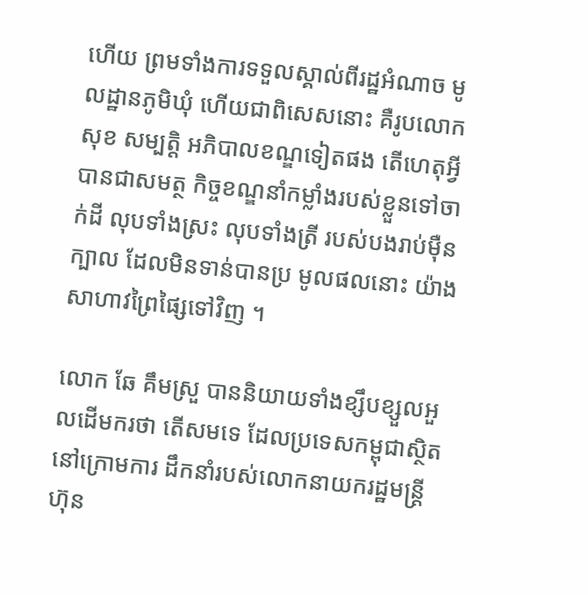ហើយ ព្រមទាំងការទទួលស្គាល់ពីរដ្ឋអំណាច មូលដ្ឋានភូមិឃុំ ហើយជាពិសេសនោះ គឺរូបលោក សុខ សម្បត្តិ អភិបាលខណ្ឌទៀតផង តើហេតុអ្វីបានជាសមត្ថ កិច្ចខណ្ឌនាំកម្លាំងរបស់ខ្លួនទៅចាក់ដី លុបទាំងស្រះ លុបទាំងត្រី របស់បងរាប់ម៉ឺនក្បាល ដែលមិនទាន់បានប្រ មូលផលនោះ យ៉ាងសាហាវព្រៃផ្សៃទៅវិញ ។

លោក ឆែ គឹមស្រួ បាននិយាយទាំងខ្សឹបខ្សួលអួលដើមករថា តើសមទេ ដែលប្រទេសកម្ពុជាស្ថិតនៅក្រោមការ ដឹកនាំរបស់លោកនាយករដ្ឋមន្ត្រី ហ៊ុន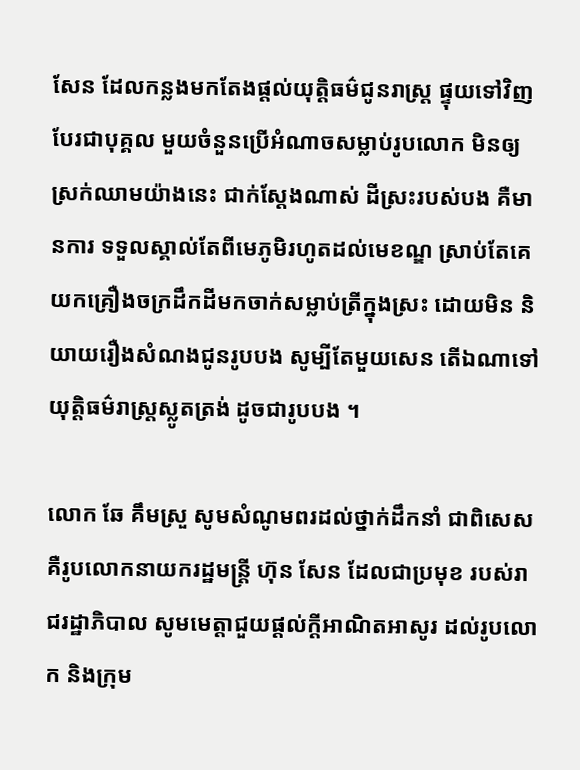សែន ដែលកន្លងមកតែងផ្តល់យុត្តិធម៌ជូនរាស្ត្រ ផ្ទុយទៅវិញបែរជាបុគ្គល មួយចំនួនប្រើអំណាចសម្លាប់រូបលោក មិនឲ្យស្រក់ឈាមយ៉ាងនេះ ជាក់ស្តែងណាស់ ដីស្រះរបស់បង គឺមានការ ទទួលស្គាល់តែពីមេភូមិរហូតដល់មេខណ្ឌ ស្រាប់តែគេយកគ្រឿងចក្រដឹកដីមកចាក់សម្លាប់ត្រីក្នុងស្រះ ដោយមិន និយាយរឿងសំណងជូនរូបបង សូម្បីតែមួយសេន តើឯណាទៅយុត្តិធម៌រាស្ត្រស្លូតត្រង់ ដូចជារូបបង ។

លោក ឆែ គឹមស្រួ សូមសំណូមពរដល់ថ្នាក់ដឹកនាំ ជាពិសេសគឺរូបលោកនាយករដ្ឋមន្ត្រី ហ៊ុន សែន ដែលជាប្រមុខ របស់រាជរដ្ឋាភិបាល សូមមេត្តាជួយផ្តល់ក្តីអាណិតអាសូរ ដល់រូបលោក និងក្រុម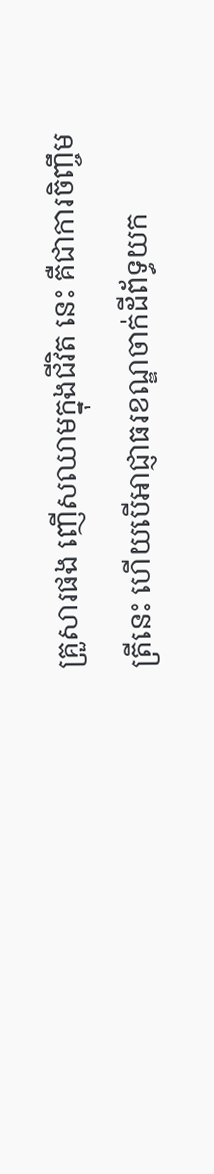គ្រួសារផង ញើសឈាមក្នុងជីវិត នេះ គឺជាការចិញ្ចឹមត្រីនេះ ហើយបើអាជ្ញាធរខណ្ឌចាក់ដីព័ទ្ធយក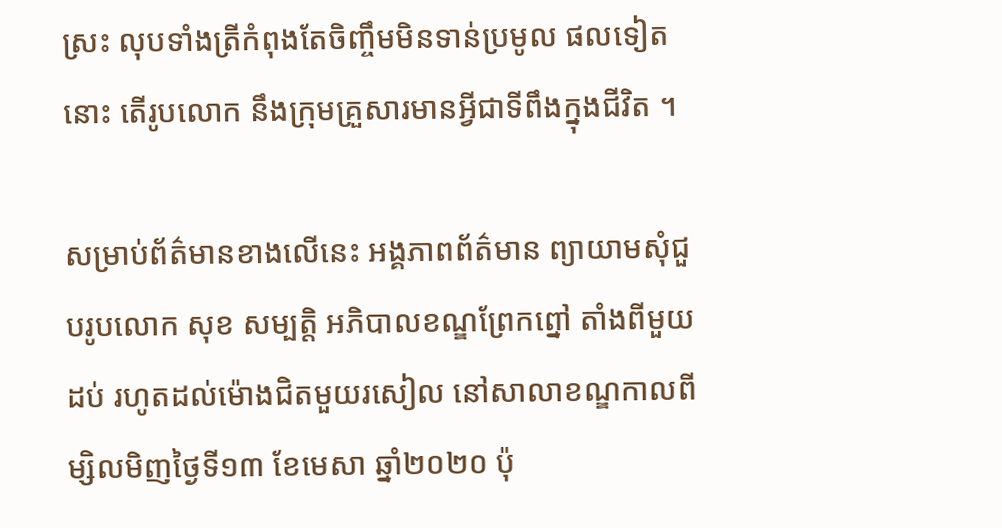ស្រះ លុបទាំងត្រីកំពុងតែចិញ្ចឹមមិនទាន់ប្រមូល ផលទៀតនោះ តើរូបលោក នឹងក្រុមគ្រួសារមានអ្វីជាទីពឹងក្នុងជីវិត ។

សម្រាប់ព័ត៌មានខាងលើនេះ អង្គភាពព័ត៌មាន ព្យាយាមសុំជួបរូបលោក សុខ សម្បត្តិ អភិបាលខណ្ឌព្រែកព្នៅ តាំងពីមួយដប់ រហូតដល់ម៉ោងជិតមួយរសៀល នៅសាលាខណ្ឌកាលពីម្សិលមិញថ្ងៃទី១៣ ខែមេសា ឆ្នាំ២០២០ ប៉ុ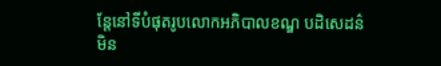ន្តែនៅទីបំផុតរូបលោកអភិបាលខណ្ឌ បដិសេដន៌មិន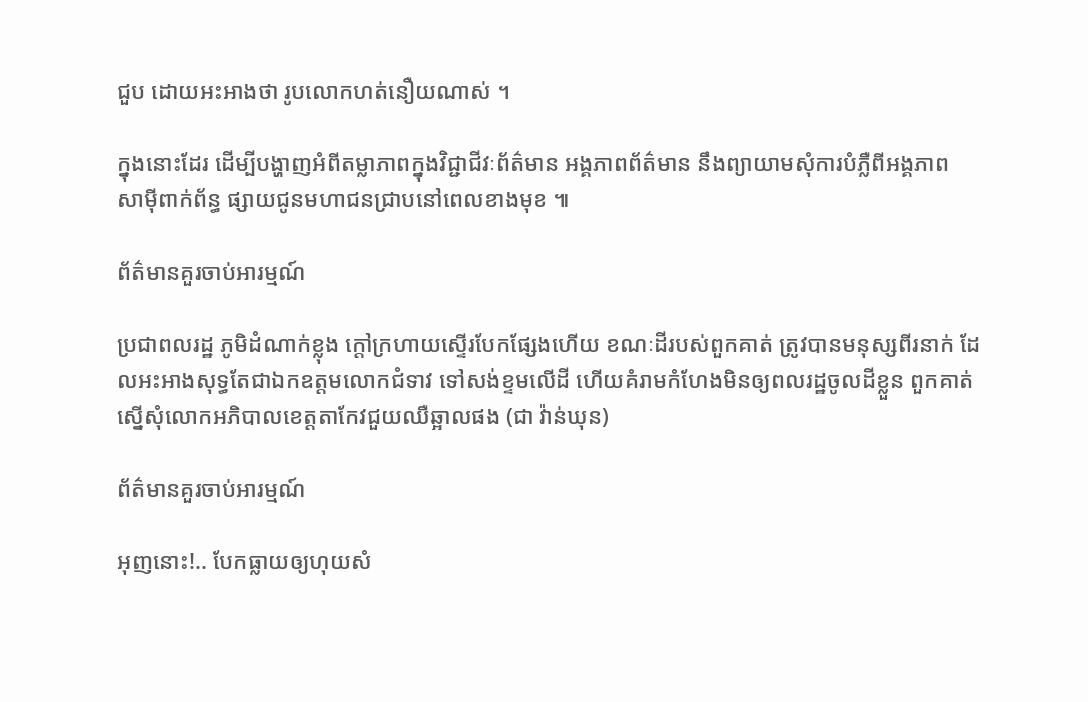ជួប ដោយអះអាងថា រូបលោកហត់នឿយណាស់ ។

ក្នុងនោះដែរ ដើម្បីបង្ហាញអំពីតម្លាភាពក្នុងវិជ្ជាជីវៈព័ត៌មាន អង្គភាពព័ត៌មាន នឹងព្យាយាមសុំការបំភ្លឺពីអង្គភាព
សាម៉ីពាក់ព័ន្ធ ផ្សាយជូនមហាជនជ្រាបនៅពេលខាងមុខ ៕

ព័ត៌មានគួរចាប់អារម្មណ៍

ប្រជាពលរដ្ឋ ភូមិដំណាក់ខ្លុង ក្តៅក្រហាយស្ទើរបែកផ្សែងហើយ ខណៈដីរបស់ពួកគាត់ ត្រូវបានមនុស្សពីរនាក់ ដែលអះអាងសុទ្ធតែជាឯកឧត្តមលោកជំទាវ ទៅសង់ខ្ទមលើដី ហើយគំរាមកំហែងមិនឲ្យពលរដ្ឋចូលដីខ្លួន ពួកគាត់ ស្នើសុំលោកអភិបាលខេត្តតាកែវជួយឈឺឆ្អាលផង (ជា វ៉ាន់ឃុន)

ព័ត៌មានគួរចាប់អារម្មណ៍

អុញនោះ!.. បែកធ្លាយឲ្យហុយសំ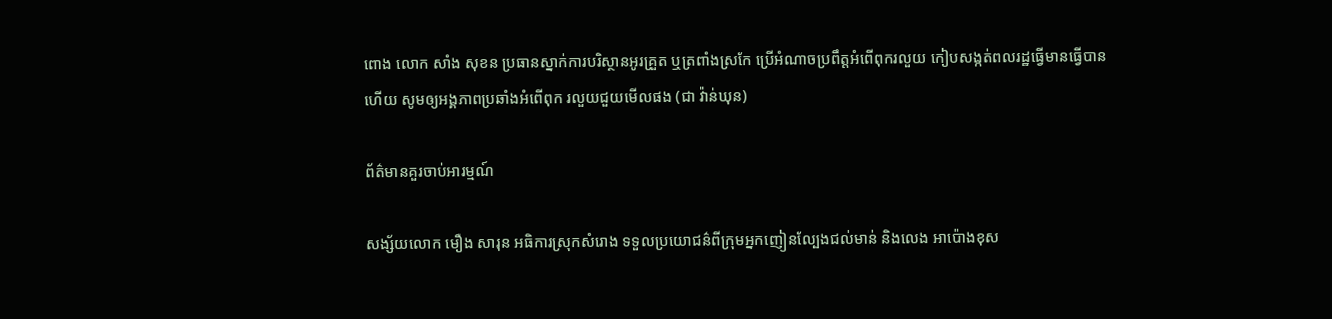ពោង លោក សាំង សុខន ប្រធានស្នាក់ការបរិស្ថានអូរគ្រួត ឬត្រពាំងស្រកែ ប្រើអំណាចប្រពឹត្តអំពើពុករលួយ កៀបសង្កត់ពលរដ្ឋធ្វើមានធ្វើបានហើយ សូមឲ្យអង្គភាពប្រឆាំងអំពើពុក រលួយជួយមើលផង (ជា វ៉ាន់ឃុន)

ព័ត៌មានគួរចាប់អារម្មណ៍

សង្ស័យលោក មឿង សារុន អធិការស្រុកសំរោង ទទួលប្រយោជន៌ពីក្រុមអ្នកញៀនល្បែងជល់មាន់ និងលេង អាប៉ោងខុស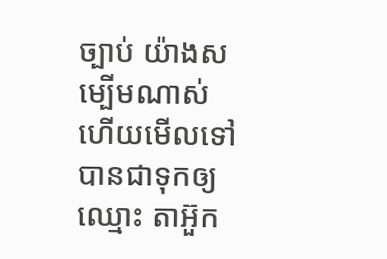ច្បាប់ យ៉ាងសម្បើមណាស់ហើយមើលទៅ បានជាទុកឲ្យឈ្មោះ តាអ៊ួក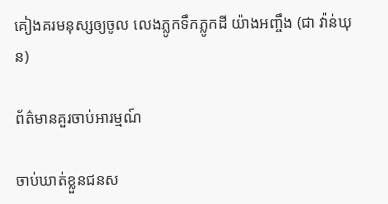គៀងគរមនុស្សឲ្យចូល លេងភ្លូកទឹកភ្លូកដី យ៉ាងអញ្ចឹង (ជា វ៉ាន់ឃុន)

ព័ត៌មានគួរចាប់អារម្មណ៍

ចាប់ឃាត់ខ្លួនជនស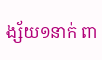ង្ស័យ១នាក់ ពា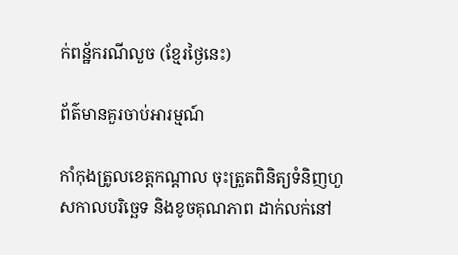ក់ពន្ឋ័ករណីលួច (ខ្មែរថ្ងៃនេះ)

ព័ត៌មានគួរចាប់អារម្មណ៍

កាំកុងត្រូលខេត្តកណ្ដាល ចុះត្រួតពិនិត្យទំនិញហួសកាលបរិច្ឆេទ និងខូចគុណភាព ដាក់លក់នៅ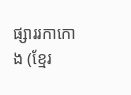ផ្សាររកាកោង (ខ្មែរ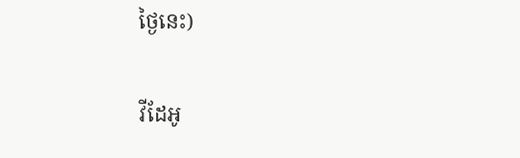ថ្ងៃនេះ)

វីដែអូ